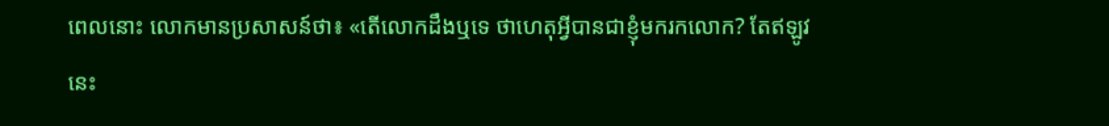ពេលនោះ លោកមានប្រសាសន៍ថា៖ «តើលោកដឹងឬទេ ថាហេតុអ្វីបានជាខ្ញុំមករកលោក? តែឥឡូវនេះ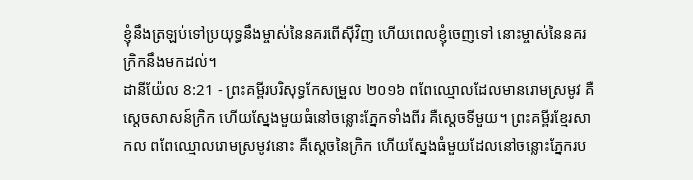ខ្ញុំនឹងត្រឡប់ទៅប្រយុទ្ធនឹងម្ចាស់នៃនគរពើស៊ីវិញ ហើយពេលខ្ញុំចេញទៅ នោះម្ចាស់នៃនគរក្រិកនឹងមកដល់។
ដានីយ៉ែល 8:21 - ព្រះគម្ពីរបរិសុទ្ធកែសម្រួល ២០១៦ ពពែឈ្មោលដែលមានរោមស្រមូវ គឺស្តេចសាសន៍ក្រិក ហើយស្នែងមួយធំនៅចន្លោះភ្នែកទាំងពីរ គឺស្តេចទីមួយ។ ព្រះគម្ពីរខ្មែរសាកល ពពែឈ្មោលរោមស្រមូវនោះ គឺស្ដេចនៃក្រិក ហើយស្នែងធំមួយដែលនៅចន្លោះភ្នែករប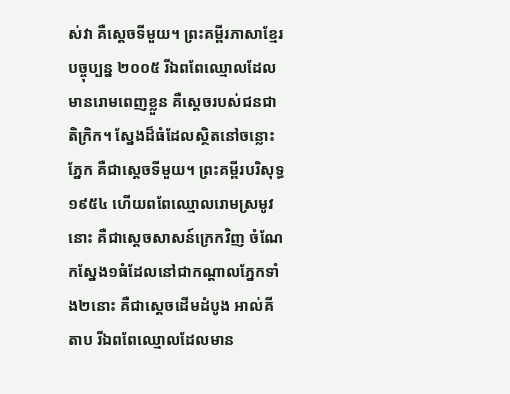ស់វា គឺស្ដេចទីមួយ។ ព្រះគម្ពីរភាសាខ្មែរបច្ចុប្បន្ន ២០០៥ រីឯពពែឈ្មោលដែលមានរោមពេញខ្លួន គឺស្ដេចរបស់ជនជាតិក្រិក។ ស្នែងដ៏ធំដែលស្ថិតនៅចន្លោះភ្នែក គឺជាស្ដេចទីមួយ។ ព្រះគម្ពីរបរិសុទ្ធ ១៩៥៤ ហើយពពែឈ្មោលរោមស្រមូវនោះ គឺជាស្តេចសាសន៍ក្រេកវិញ ចំណែកស្នែង១ធំដែលនៅជាកណ្តាលភ្នែកទាំង២នោះ គឺជាស្តេចដើមដំបូង អាល់គីតាប រីឯពពែឈ្មោលដែលមាន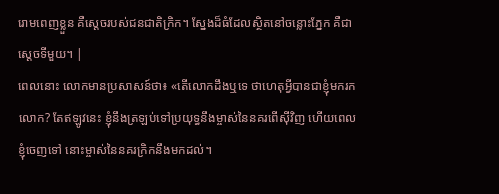រោមពេញខ្លួន គឺស្ដេចរបស់ជនជាតិក្រិក។ ស្នែងដ៏ធំដែលស្ថិតនៅចន្លោះភ្នែក គឺជាស្ដេចទីមួយ។ |
ពេលនោះ លោកមានប្រសាសន៍ថា៖ «តើលោកដឹងឬទេ ថាហេតុអ្វីបានជាខ្ញុំមករកលោក? តែឥឡូវនេះ ខ្ញុំនឹងត្រឡប់ទៅប្រយុទ្ធនឹងម្ចាស់នៃនគរពើស៊ីវិញ ហើយពេលខ្ញុំចេញទៅ នោះម្ចាស់នៃនគរក្រិកនឹងមកដល់។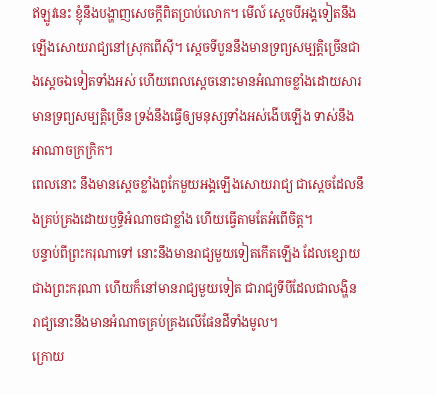ឥឡូវនេះ ខ្ញុំនឹងបង្ហាញសេចក្ដីពិតប្រាប់លោក។ មើល៍ ស្តេចបីអង្គទៀតនឹងឡើងសោយរាជ្យនៅស្រុកពើស៊ី។ ស្តេចទីបួននឹងមានទ្រព្យសម្បត្តិច្រើនជាងស្ដេចឯទៀតទាំងអស់ ហើយពេលស្ដេចនោះមានអំណាចខ្លាំងដោយសារមានទ្រព្យសម្បត្តិច្រើន ទ្រង់នឹងធ្វើឲ្យមនុស្សទាំងអស់ងើបឡើង ទាស់នឹងអាណាចក្រក្រិក។
ពេលនោះ នឹងមានស្តេចខ្លាំងពូកែមួយអង្គឡើងសោយរាជ្យ ជាស្តេចដែលនឹងគ្រប់គ្រងដោយឫទ្ធិអំណាចជាខ្លាំង ហើយធ្វើតាមតែអំពើចិត្ត។
បន្ទាប់ពីព្រះករុណាទៅ នោះនឹងមានរាជ្យមួយទៀតកើតឡើង ដែលខ្សោយជាងព្រះករុណា ហើយក៏នៅមានរាជ្យមួយទៀត ជារាជ្យទីបីដែលជាលង្ហិន រាជ្យនោះនឹងមានអំណាចគ្រប់គ្រងលើផែនដីទាំងមូល។
ក្រោយ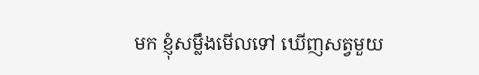មក ខ្ញុំសម្លឹងមើលទៅ ឃើញសត្វមួយ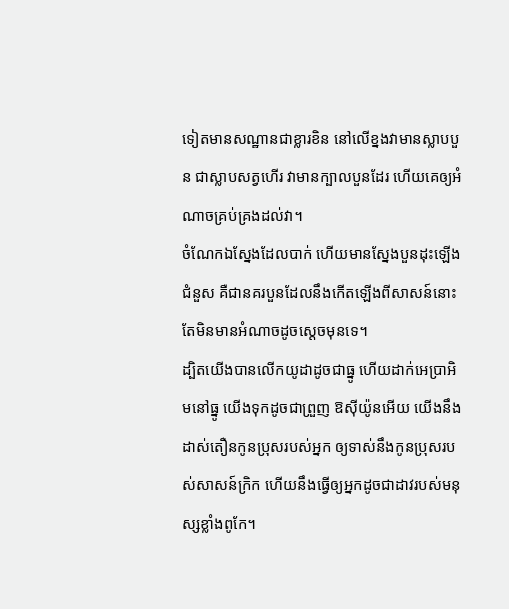ទៀតមានសណ្ឋានជាខ្លារខិន នៅលើខ្នងវាមានស្លាបបួន ជាស្លាបសត្វហើរ វាមានក្បាលបួនដែរ ហើយគេឲ្យអំណាចគ្រប់គ្រងដល់វា។
ចំណែកឯស្នែងដែលបាក់ ហើយមានស្នែងបួនដុះឡើងជំនួស គឺជានគរបួនដែលនឹងកើតឡើងពីសាសន៍នោះ តែមិនមានអំណាចដូចស្តេចមុនទេ។
ដ្បិតយើងបានលើកយូដាដូចជាធ្នូ ហើយដាក់អេប្រាអិមនៅធ្នូ យើងទុកដូចជាព្រួញ ឱស៊ីយ៉ូនអើយ យើងនឹងដាស់តឿនកូនប្រុសរបស់អ្នក ឲ្យទាស់នឹងកូនប្រុសរបស់សាសន៍ក្រិក ហើយនឹងធ្វើឲ្យអ្នកដូចជាដាវរបស់មនុស្សខ្លាំងពូកែ។